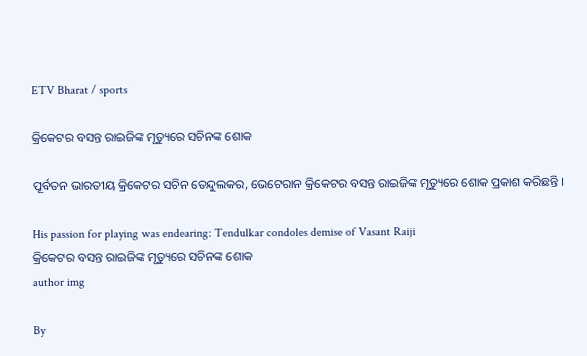ETV Bharat / sports

କ୍ରିକେଟର ବସନ୍ତ ରାଇଜିଙ୍କ ମୃତ୍ୟୁରେ ସଚିନଙ୍କ ଶୋକ

ପୂର୍ବତନ ଭାରତୀୟ କ୍ରିକେଟର ସଚିନ ତେନ୍ଦୁଲକର, ଭେଟେରାନ କ୍ରିକେଟର ବସନ୍ତ ରାଇଜିଙ୍କ ମୃତ୍ୟୁରେ ଶୋକ ପ୍ରକାଶ କରିଛନ୍ତି ।

His passion for playing was endearing: Tendulkar condoles demise of Vasant Raiji
କ୍ରିକେଟର ବସନ୍ତ ରାଇଜିଙ୍କ ମୃତ୍ୟୁରେ ସଚିନଙ୍କ ଶୋକ
author img

By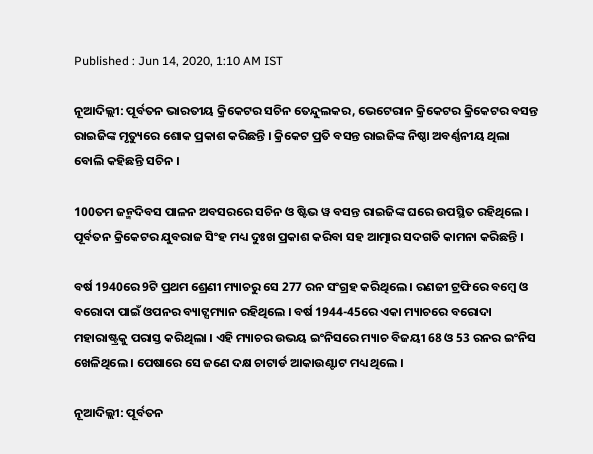Published : Jun 14, 2020, 1:10 AM IST

ନୂଆଦିଲ୍ଲୀ: ପୂର୍ବତନ ଭାରତୀୟ କ୍ରିକେଟର ସଚିନ ତେନ୍ଦୁଲକର, ଭେଟେରାନ କ୍ରିକେଟର କ୍ରିକେଟର ବସନ୍ତ ରାଇଜିଙ୍କ ମୃତ୍ୟୁରେ ଶୋକ ପ୍ରକାଶ କରିଛନ୍ତି । କ୍ରିକେଟ ପ୍ରତି ବସନ୍ତ ରାଇଜିଙ୍କ ନିଷ୍ଠା ଅବର୍ଣ୍ଣନୀୟ ଥିଲା ବୋଲି କହିଛନ୍ତି ସଚିନ ।

100ତମ ଜନ୍ମଦିବସ ପାଳନ ଅବସରରେ ସଚିନ ଓ ଷ୍ଟିଭ ୱ ବସନ୍ତ ରାଇଜିଙ୍କ ଘରେ ଉପସ୍ଥିତ ରହିଥିଲେ । ପୂର୍ବତନ କ୍ରିକେଟର ଯୁବରାଜ ସିଂହ ମଧ୍ୟ ଦୁଃଖ ପ୍ରକାଶ କରିବା ସହ ଆତ୍ମାର ସଦଗତି କାମନା କରିଛନ୍ତି ।

ବର୍ଷ 1940ରେ 9ଟି ପ୍ରଥମ ଶ୍ରେଣୀ ମ୍ୟାଚରୁ ସେ 277 ରନ ସଂଗ୍ରହ କରିଥିଲେ । ରଣଜୀ ଟ୍ରଫିରେ ବମ୍ବେ ଓ ବରୋଦା ପାଇଁ ଓପନର ବ୍ୟାଟ୍ସମ୍ୟାନ ରହିଥିଲେ । ବର୍ଷ 1944-45ରେ ଏକା ମ୍ୟାଚରେ ବରୋଦା ମହାରାଷ୍ଟ୍ରକୁ ପରାସ୍ତ କରିଥିଲା । ଏହି ମ୍ୟାଚର ଉଭୟ ଇଂନିସରେ ମ୍ୟାଚ ବିଜୟୀ 68 ଓ 53 ରନର ଇଂନିସ ଖେଳିଥିଲେ । ପେଷାରେ ସେ ଜଣେ ଦକ୍ଷ ଚାଟାର୍ଡ ଆକାଉଣ୍ଟାଟ ମଧ୍ୟ ଥିଲେ ।

ନୂଆଦିଲ୍ଲୀ: ପୂର୍ବତନ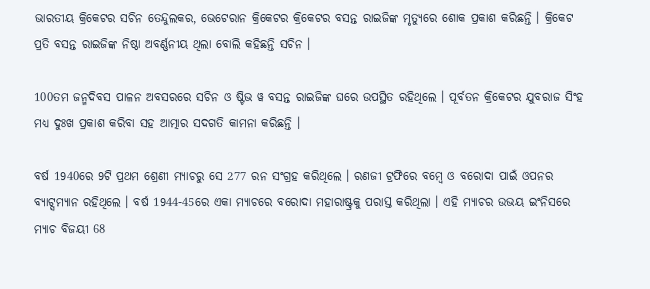ଭାରତୀୟ କ୍ରିକେଟର ସଚିନ ତେନ୍ଦୁଲକର, ଭେଟେରାନ କ୍ରିକେଟର କ୍ରିକେଟର ବସନ୍ତ ରାଇଜିଙ୍କ ମୃତ୍ୟୁରେ ଶୋକ ପ୍ରକାଶ କରିଛନ୍ତି । କ୍ରିକେଟ ପ୍ରତି ବସନ୍ତ ରାଇଜିଙ୍କ ନିଷ୍ଠା ଅବର୍ଣ୍ଣନୀୟ ଥିଲା ବୋଲି କହିଛନ୍ତି ସଚିନ ।

100ତମ ଜନ୍ମଦିବସ ପାଳନ ଅବସରରେ ସଚିନ ଓ ଷ୍ଟିଭ ୱ ବସନ୍ତ ରାଇଜିଙ୍କ ଘରେ ଉପସ୍ଥିତ ରହିଥିଲେ । ପୂର୍ବତନ କ୍ରିକେଟର ଯୁବରାଜ ସିଂହ ମଧ୍ୟ ଦୁଃଖ ପ୍ରକାଶ କରିବା ସହ ଆତ୍ମାର ସଦଗତି କାମନା କରିଛନ୍ତି ।

ବର୍ଷ 1940ରେ 9ଟି ପ୍ରଥମ ଶ୍ରେଣୀ ମ୍ୟାଚରୁ ସେ 277 ରନ ସଂଗ୍ରହ କରିଥିଲେ । ରଣଜୀ ଟ୍ରଫିରେ ବମ୍ବେ ଓ ବରୋଦା ପାଇଁ ଓପନର ବ୍ୟାଟ୍ସମ୍ୟାନ ରହିଥିଲେ । ବର୍ଷ 1944-45ରେ ଏକା ମ୍ୟାଚରେ ବରୋଦା ମହାରାଷ୍ଟ୍ରକୁ ପରାସ୍ତ କରିଥିଲା । ଏହି ମ୍ୟାଚର ଉଭୟ ଇଂନିସରେ ମ୍ୟାଚ ବିଜୟୀ 68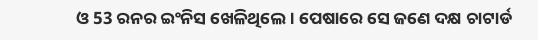ଓ 53 ରନର ଇଂନିସ ଖେଳିଥିଲେ । ପେଷାରେ ସେ ଜଣେ ଦକ୍ଷ ଚାଟାର୍ଡ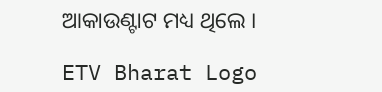ଆକାଉଣ୍ଟାଟ ମଧ୍ୟ ଥିଲେ ।

ETV Bharat Logo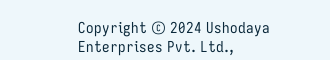Copyright © 2024 Ushodaya Enterprises Pvt. Ltd.,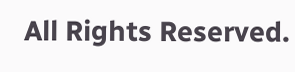All Rights Reserved.